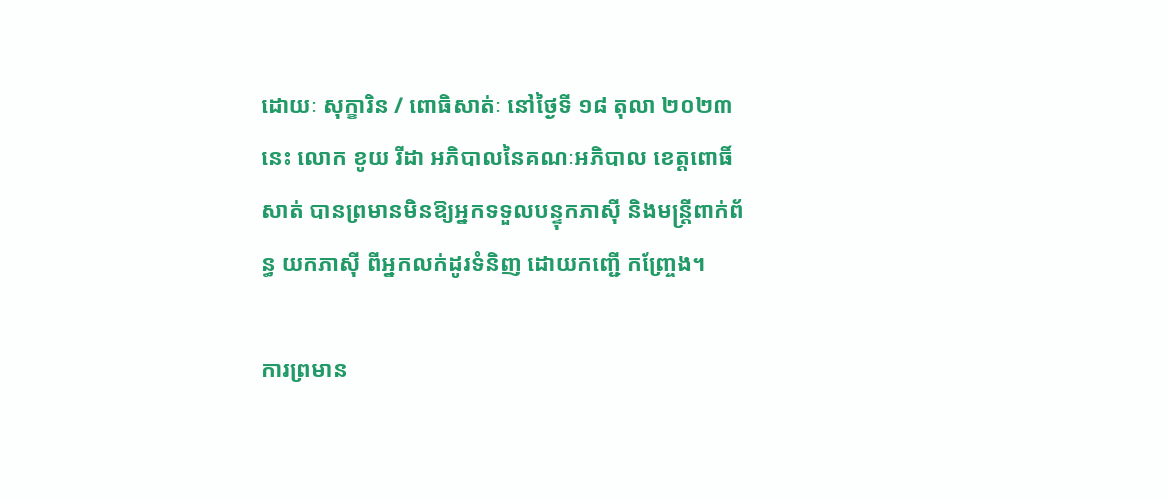ដោយៈ សុក្ខារិន / ពោធិសាត់ៈ នៅថ្ងៃទី ១៨ តុលា ២០២៣ នេះ លោក ខូយ រីដា អភិបាលនៃគណៈអភិបាល ខេត្តពោធិ៍សាត់ បានព្រមានមិនឱ្យអ្នកទទួលបន្ទុកភាស៊ី និងមន្ត្រីពាក់ព័ន្ធ យកភាស៊ី ពីអ្នកលក់ដូរទំនិញ ដោយកញ្ជើ កញ្ច្រែង។

ការព្រមាន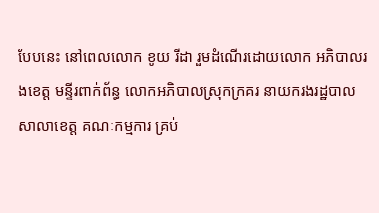បែបនេះ នៅពេលលោក ខូយ រីដា រួមដំណើរដោយលោក អភិបាលរងខេត្ត មន្ទីរពាក់ព័ន្ធ លោកអភិបាលស្រុកក្រគរ នាយករងរដ្ឋបាលសាលាខេត្ត គណៈកម្មការ គ្រប់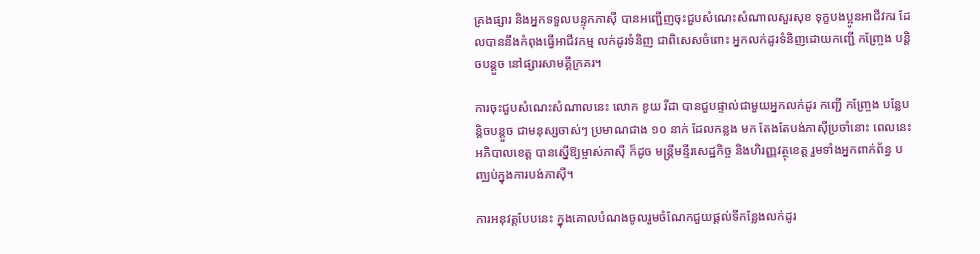គ្រងផ្សារ និងអ្នកទទួលបន្ទុកភាស៊ី បានអញ្ជើញចុះជួបសំណេះសំណាលសួរសុខ ទុក្ខបងប្អូនអាជីវករ ដែលបាននឹងកំពុងធ្វើអាជីវកម្ម លក់ដូរទំនិញ ជាពិសេសចំពោះ អ្នកលក់ដូរទំនិញដោយកញ្ជើ កញ្ច្រែង បន្តិចបន្តួច នៅផ្សារសាមគ្គីក្រគរ។

ការចុះជួបសំណេះសំណាលនេះ លោក ខូយ រីដា បានជួបផ្ទាល់ជាមួយអ្នកលក់ដូរ កញ្ជើ កញ្ច្រែង បន្លែបន្តិចបន្តួច ជាមនុស្សចាស់ៗ ប្រមាណជាង ១០ នាក់ ដែលកន្លង មក តែងតែបង់ភាស៊ីប្រចាំនោះ ពេលនេះ អភិបាលខេត្ត បានស្នើឱ្យម្ចាស់ភាស៊ី ក៏ដូច មន្ត្រីមន្ទីរសេដ្ឋកិច្ច និងហិរញ្ញវត្ថុខេត្ត រួមទាំងអ្នកពាក់ព័ន្ធ បញ្ឈប់ក្នុងការបង់ភាស៊ី។

ការអនុវត្តបែបនេះ ក្នុងគោលបំណងចូលរួមចំណែកជួយផ្តល់ទីកន្លែងលក់ដូរ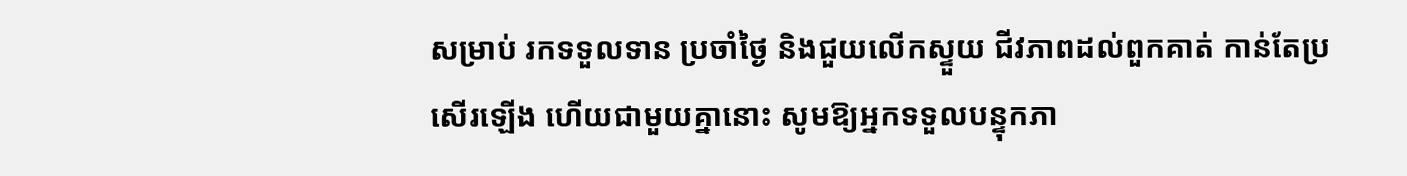សម្រាប់ រកទទួលទាន ប្រចាំថ្ងៃ និងជួយលើកស្ទួយ ជីវភាពដល់ពួកគាត់ កាន់តែប្រសើរឡើង ហើយជាមួយគ្នានោះ សូមឱ្យអ្នកទទួលបន្ទុកភា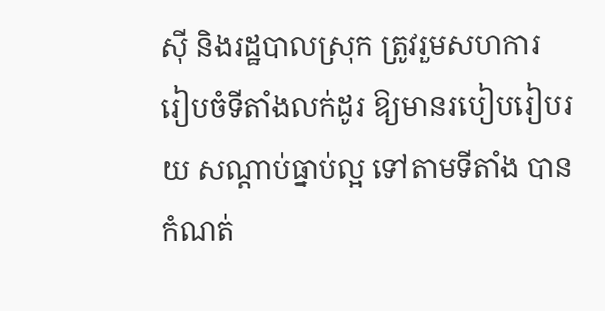ស៊ី និងរដ្ឋបាលស្រុក ត្រូវរួមសហការ រៀបចំទីតាំងលក់ដូរ ឱ្យមានរបៀបរៀបរយ សណ្តាប់ធ្នាប់ល្អ ទៅតាមទីតាំង បានកំណត់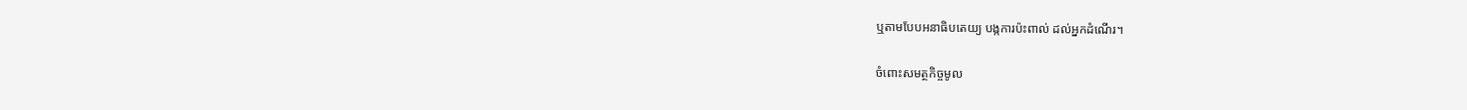ឬតាមបែបអនាធិបតេយ្យ បង្កការប៉ះពាល់ ដល់អ្នកដំណើរ។

ចំពោះសមត្ថកិច្ចមូល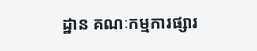ដ្ឋាន គណៈកម្មការផ្សារ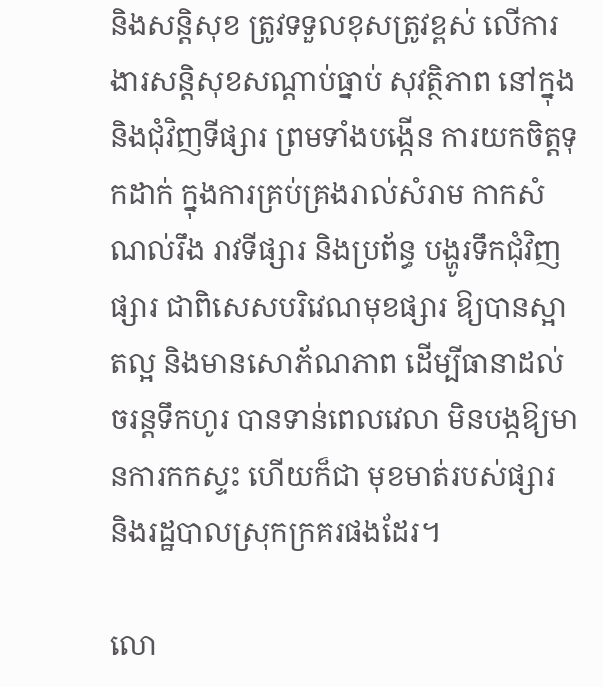និងសន្តិសុខ ត្រូវទទួលខុសត្រូវខ្ពស់ លើការងារសន្តិសុខសណ្តាប់ធ្នាប់ សុវត្ថិភាព នៅក្នុង និងជុំវិញទីផ្សារ ព្រមទាំងបង្កើន ការយកចិត្តទុកដាក់ ក្នុងការគ្រប់គ្រងរាល់សំរាម កាកសំណល់រឹង រាវទីផ្សារ និងប្រព័ន្ធ បង្ហូរទឹកជុំវិញផ្សារ ជាពិសេសបរិវេណមុខផ្សារ ឱ្យបានស្អាតល្អ និងមានសោភ័ណភាព ដើម្បីធានាដល់ចរន្តទឹកហូរ បានទាន់ពេលវេលា មិនបង្កឱ្យមានការកកស្ទះ ហើយក៏ជា មុខមាត់របស់ផ្សារ និងរដ្ឋបាលស្រុកក្រគរផងដែរ។

លោ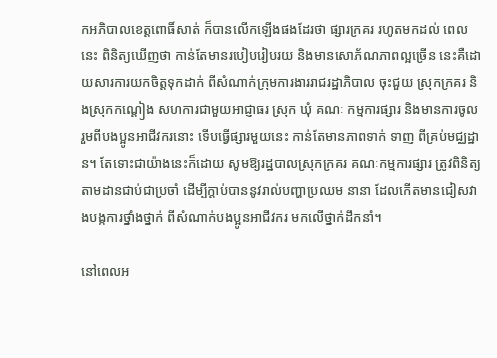កអភិបាលខេត្តពោធិ៍សាត់ ក៏បានលើកឡើងផងដែរថា ផ្សារក្រគរ រហូតមកដល់ ពេលនេះ ពិនិត្យឃើញថា កាន់តែមានរបៀបរៀបរយ និងមានសោភ័ណភាពល្អច្រើន នេះគឺដោយសារការយកចិត្តទុកដាក់ ពីសំណាក់ក្រុមការងាររាជរដ្ឋាភិបាល ចុះជួយ ស្រុកក្រគរ និងស្រុកកណ្តៀង សហការជាមួយអាជ្ញាធរ ស្រុក ឃុំ គណៈ កម្មការផ្សារ និងមានការចូលរួមពីបងប្អូនអាជីវករនោះ ទើបធ្វើផ្សារមួយនេះ កាន់តែមានភាពទាក់ ទាញ ពីគ្រប់មជ្ឈដ្ឋាន។ តែទោះជាយ៉ាងនេះក៏ដោយ សូមឱ្យរដ្ឋបាលស្រុកក្រគរ គណៈកម្មការផ្សារ ត្រូវពិនិត្យតាមដានជាប់ជាប្រចាំ ដើម្បីក្តាប់បាននូវរាល់បញ្ហាប្រឈម នានា ដែលកើតមានជៀសវាងបង្កការថ្នាំងថ្នាក់ ពីសំណាក់បងប្អូនអាជីវករ មកលើថ្នាក់ដឹកនាំ។

នៅពេលអ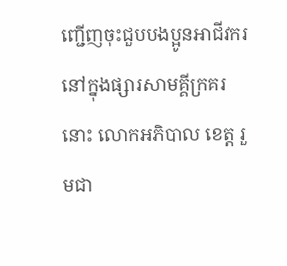ញ្ជើញចុះជួបបងប្អូនអាជីវករ នៅក្នុងផ្សារសាមគ្គីក្រគរនោះ លោកអភិបាល ខេត្ត រួមជា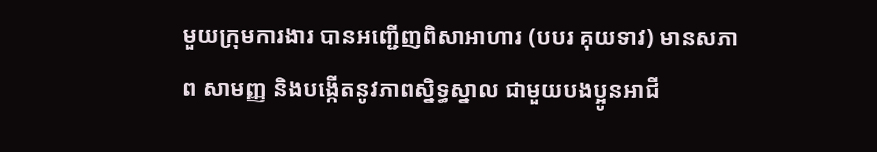មួយក្រុមការងារ បានអញ្ជើញពិសាអាហារ (បបរ គុយទាវ) មានសភាព សាមញ្ញ និងបង្កើតនូវភាពស្និទ្ធស្នាល ជាមួយបងប្អូនអាជី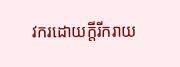វករដោយក្តីរីករាយ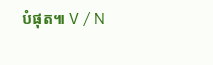បំផុត៕ V / N